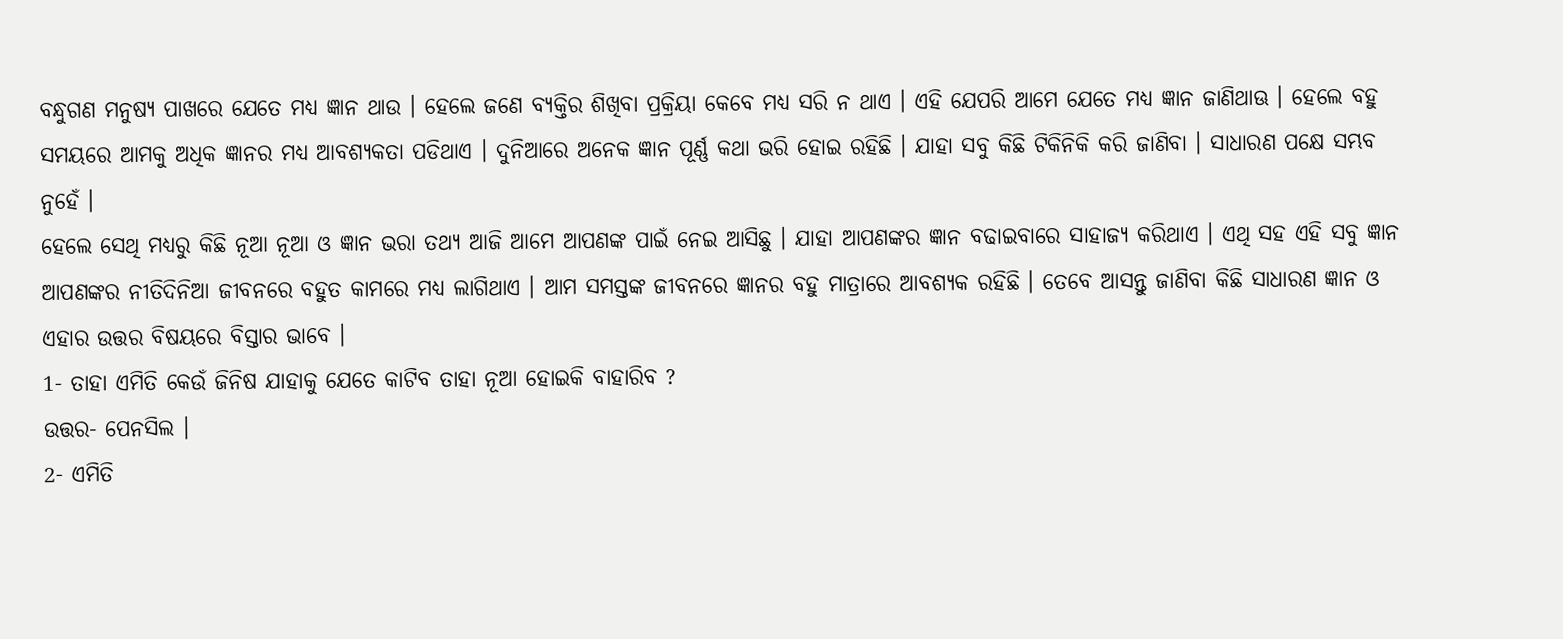ବନ୍ଧୁଗଣ ମନୁଷ୍ୟ ପାଖରେ ଯେତେ ମଧ୍ୟ ଜ୍ଞାନ ଥାଉ । ହେଲେ ଜଣେ ବ୍ୟକ୍ତିର ଶିଖିବା ପ୍ରକ୍ରିୟା କେବେ ମଧ୍ୟ ସରି ନ ଥାଏ । ଏହି ଯେପରି ଆମେ ଯେତେ ମଧ୍ୟ ଜ୍ଞାନ ଜାଣିଥାଊ । ହେଲେ ବହୁ ସମୟରେ ଆମକୁ ଅଧିକ ଜ୍ଞାନର ମଧ୍ୟ ଆବଶ୍ୟକତା ପଡିଥାଏ । ଦୁନିଆରେ ଅନେକ ଜ୍ଞାନ ପୂର୍ଣ୍ଣ କଥା ଭରି ହୋଇ ରହିଛି । ଯାହା ସବୁ କିଛି ଟିକିନିକି କରି ଜାଣିବା । ସାଧାରଣ ପକ୍ଷେ ସମ୍ଭବ ନୁହେଁ ।
ହେଲେ ସେଥି ମଧ୍ୟରୁ କିଛି ନୂଆ ନୂଆ ଓ ଜ୍ଞାନ ଭରା ତଥ୍ୟ ଆଜି ଆମେ ଆପଣଙ୍କ ପାଇଁ ନେଇ ଆସିଛୁ । ଯାହା ଆପଣଙ୍କର ଜ୍ଞାନ ବଢାଇବାରେ ସାହାଜ୍ଯ କରିଥାଏ । ଏଥି ସହ ଏହି ସବୁ ଜ୍ଞାନ ଆପଣଙ୍କର ନୀତିଦିନିଆ ଜୀବନରେ ବହୁତ କାମରେ ମଧ୍ୟ ଲାଗିଥାଏ । ଆମ ସମସ୍ତଙ୍କ ଜୀବନରେ ଜ୍ଞାନର ବହୁ ମାତ୍ରାରେ ଆବଶ୍ୟକ ରହିଛି । ତେବେ ଆସନ୍ତୁ ଜାଣିବା କିଛି ସାଧାରଣ ଜ୍ଞାନ ଓ ଏହାର ଉତ୍ତର ବିଷୟରେ ବିସ୍ତାର ଭାବେ ।
1- ତାହା ଏମିତି କେଉଁ ଜିନିଷ ଯାହାକୁ ଯେତେ କାଟିବ ତାହା ନୂଆ ହୋଇକି ବାହାରିବ ?
ଉତ୍ତର- ପେନସିଲ ।
2- ଏମିତି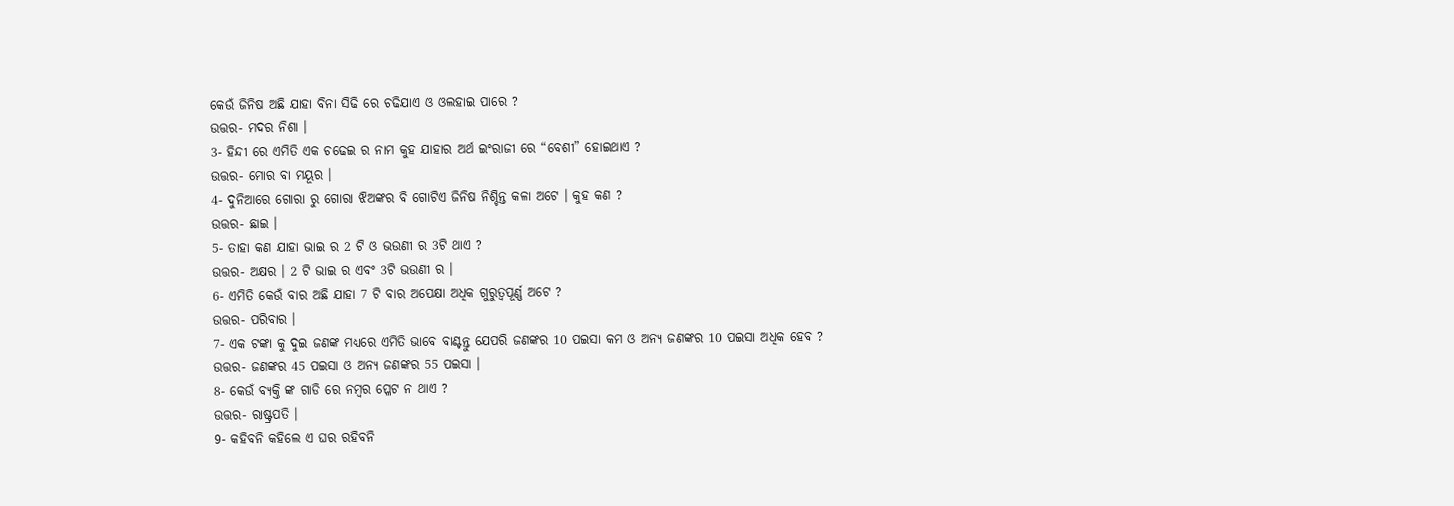କେଉଁ ଜିନିଷ ଅଛି ଯାହା ବିନା ସିଢି ରେ ଚଢିଯାଏ ଓ ଓଲହାଇ ପାରେ ?
ଉତ୍ତର- ମଦର ନିଶା ।
3- ହିନ୍ଦୀ ରେ ଏମିତି ଏକ ଚଢେଇ ର ନାମ କୁହ ଯାହାର ଅର୍ଥ ଇଂରାଜୀ ରେ “ବେଶୀ” ହୋଇଥାଏ ?
ଉତ୍ତର- ମୋର ବା ମୟୂର ।
4- ଦୁନିଆରେ ଗୋରା ରୁ ଗୋରା ଝିଅଙ୍କର ବି ଗୋଟିଏ ଜିନିଷ ନିଶ୍ଚିନ୍ତ କଳା ଅଟେ । କୁହ କଣ ?
ଉତ୍ତର- ଛାଇ ।
5- ତାହା କଣ ଯାହା ଭାଇ ର 2 ଟି ଓ ଭଉଣୀ ର 3ଟି ଥାଏ ?
ଉତ୍ତର- ଅକ୍ଷର । 2 ଟି ଭାଇ ର ଏବଂ 3ଟି ଭଉଣୀ ର ।
6- ଏମିତି କେଉଁ ବାର ଅଛି ଯାହା 7 ଟି ବାର ଅପେକ୍ଷା ଅଧିକ ଗୁରୁତ୍ୱପୂର୍ଣ୍ଣ ଅଟେ ?
ଉତ୍ତର- ପରିବାର ।
7- ଏକ ଟଙ୍କା କୁ ଦୁଇ ଜଣଙ୍କ ମଧ୍ୟରେ ଏମିତି ଭାବେ ବାଣ୍ଟନ୍ତୁ ଯେପରି ଜଣଙ୍କର 10 ପଇସା କମ ଓ ଅନ୍ୟ ଜଣଙ୍କର 10 ପଇସା ଅଧିକ ହେବ ?
ଉତ୍ତର- ଜଣଙ୍କର 45 ପଇସା ଓ ଅନ୍ୟ ଜଣଙ୍କର 55 ପଇସା ।
8- କେଉଁ ବ୍ୟକ୍ତି ଙ୍କ ଗାଡି ରେ ନମ୍ବର ପ୍ଳେଟ ନ ଥାଏ ?
ଉତ୍ତର- ରାଷ୍ଟ୍ରପତି ।
9- କହିବନି କହିଲେ ଏ ଘର ରହିବନି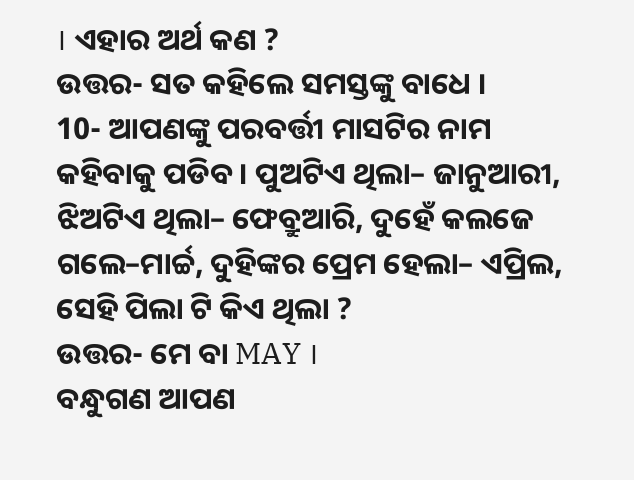। ଏହାର ଅର୍ଥ କଣ ?
ଉତ୍ତର- ସତ କହିଲେ ସମସ୍ତଙ୍କୁ ବାଧେ ।
10- ଆପଣଙ୍କୁ ପରବର୍ତ୍ତୀ ମାସଟିର ନାମ କହିବାକୁ ପଡିବ । ପୁଅଟିଏ ଥିଲା– ଜାନୁଆରୀ, ଝିଅଟିଏ ଥିଲା– ଫେବ୍ରୁଆରି, ଦୁହେଁ କଲଜେ ଗଲେ–ମାର୍ଚ୍ଚ, ଦୁହିଙ୍କର ପ୍ରେମ ହେଲା– ଏପ୍ରିଲ, ସେହି ପିଲା ଟି କିଏ ଥିଲା ?
ଉତ୍ତର- ମେ ବା MAY ।
ବନ୍ଧୁଗଣ ଆପଣ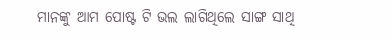ମାନଙ୍କୁ ଆମ ପୋଷ୍ଟ ଟି ଭଲ ଲାଗିଥିଲେ ସାଙ୍ଗ ସାଥି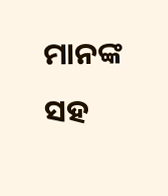ମାନଙ୍କ ସହ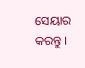ସେୟାର କରନ୍ତୁ ।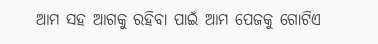ଆମ ସହ ଆଗକୁ ରହିବା ପାଇଁ ଆମ ପେଜକୁ ଗୋଟିଏ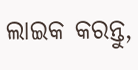ଲାଇକ କରନ୍ତୁ,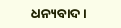ଧନ୍ୟବାଦ ।